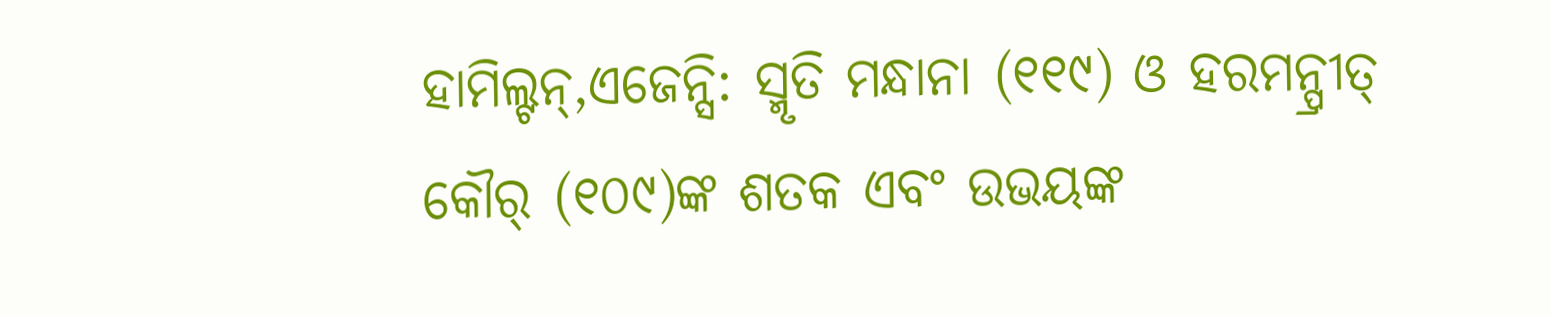ହାମିଲ୍ଟନ୍,ଏଜେନ୍ସି: ସ୍ମୃତି ମନ୍ଧାନା (୧୧୯) ଓ ହରମନ୍ପ୍ରୀତ୍ କୌର୍ (୧୦୯)ଙ୍କ ଶତକ ଏବଂ ଉଭୟଙ୍କ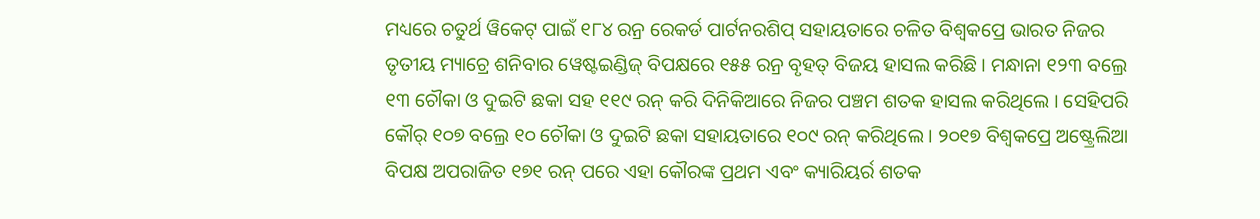ମଧ୍ୟରେ ଚତୁର୍ଥ ୱିକେଟ୍ ପାଇଁ ୧୮୪ ରନ୍ର ରେକର୍ଡ ପାର୍ଟନରଶିପ୍ ସହାୟତାରେ ଚଳିତ ବିଶ୍ୱକପ୍ରେ ଭାରତ ନିଜର ତୃତୀୟ ମ୍ୟାଚ୍ରେ ଶନିବାର ୱେଷ୍ଟଇଣ୍ଡିଜ୍ ବିପକ୍ଷରେ ୧୫୫ ରନ୍ର ବୃହତ୍ ବିଜୟ ହାସଲ କରିଛି । ମନ୍ଧାନା ୧୨୩ ବଲ୍ରେ ୧୩ ଚୌକା ଓ ଦୁଇଟି ଛକା ସହ ୧୧୯ ରନ୍ କରି ଦିନିକିଆରେ ନିଜର ପଞ୍ଚମ ଶତକ ହାସଲ କରିଥିଲେ । ସେହିପରି କୌର୍ ୧୦୭ ବଲ୍ରେ ୧୦ ଚୌକା ଓ ଦୁଇଟି ଛକା ସହାୟତାରେ ୧୦୯ ରନ୍ କରିଥିଲେ । ୨୦୧୭ ବିଶ୍ୱକପ୍ରେ ଅଷ୍ଟ୍ରେଲିଆ ବିପକ୍ଷ ଅପରାଜିତ ୧୭୧ ରନ୍ ପରେ ଏହା କୌରଙ୍କ ପ୍ରଥମ ଏବଂ କ୍ୟାରିୟର୍ର ଶତକ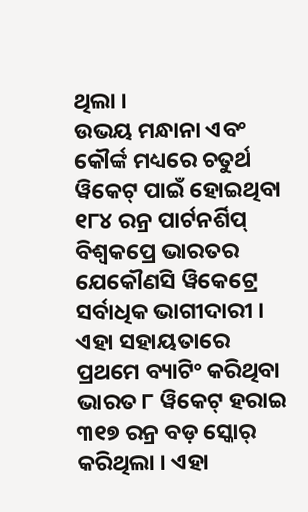ଥିଲା ।
ଉଭୟ ମନ୍ଧାନା ଏବଂ କୌର୍ଙ୍କ ମଧ୍ୟରେ ଚତୁର୍ଥ ୱିକେଟ୍ ପାଇଁ ହୋଇଥିବା ୧୮୪ ରନ୍ର ପାର୍ଟନର୍ଶିପ୍ ବିଶ୍ୱକପ୍ରେ ଭାରତର ଯେକୌଣସି ୱିକେଟ୍ରେ ସର୍ବାଧିକ ଭାଗୀଦାରୀ । ଏହା ସହାୟତାରେ ପ୍ରଥମେ ବ୍ୟାଟିଂ କରିଥିବା ଭାରତ ୮ ୱିକେଟ୍ ହରାଇ ୩୧୭ ରନ୍ର ବଡ଼ ସ୍କୋର୍ କରିଥିଲା । ଏହା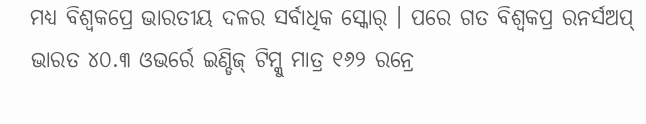ମଧ୍ୟ ବିଶ୍ୱକପ୍ରେ ଭାରତୀୟ ଦଳର ସର୍ବାଧିକ ସ୍କୋର୍ । ପରେ ଗତ ବିଶ୍ୱକପ୍ର ରନର୍ସଅପ୍ ଭାରତ ୪୦.୩ ଓଭର୍ରେ ଇଣ୍ଡିଜ୍ ଟିମ୍କୁ ମାତ୍ର ୧୬୨ ରନ୍ରେ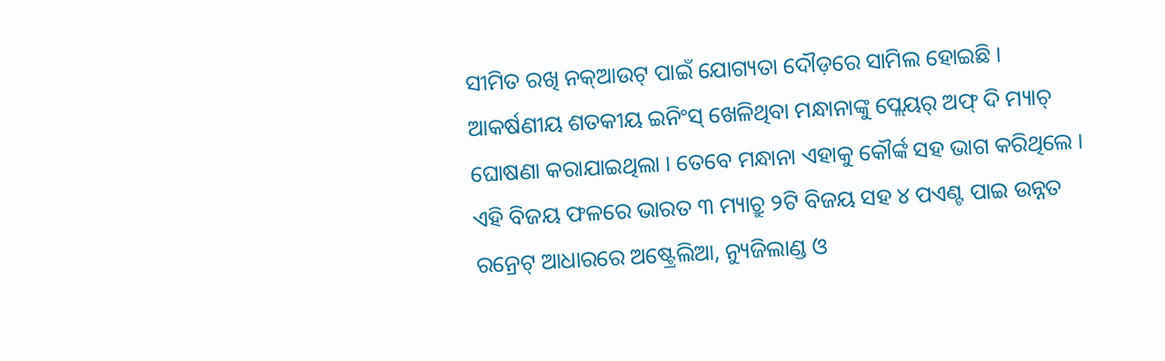ସୀମିତ ରଖି ନକ୍ଆଉଟ୍ ପାଇଁ ଯୋଗ୍ୟତା ଦୌଡ଼ରେ ସାମିଲ ହୋଇଛି । ଆକର୍ଷଣୀୟ ଶତକୀୟ ଇନିଂସ୍ ଖେଳିଥିବା ମନ୍ଧାନାଙ୍କୁ ପ୍ଲେୟର୍ ଅଫ୍ ଦି ମ୍ୟାଚ୍ ଘୋଷଣା କରାଯାଇଥିଲା । ତେବେ ମନ୍ଧାନା ଏହାକୁ କୌର୍ଙ୍କ ସହ ଭାଗ କରିଥିଲେ ।
ଏହି ବିଜୟ ଫଳରେ ଭାରତ ୩ ମ୍ୟାଚ୍ରୁ ୨ଟି ବିଜୟ ସହ ୪ ପଏଣ୍ଟ ପାଇ ଉନ୍ନତ ରନ୍ରେଟ୍ ଆଧାରରେ ଅଷ୍ଟ୍ରେଲିଆ, ନ୍ୟୁଜିଲାଣ୍ଡ ଓ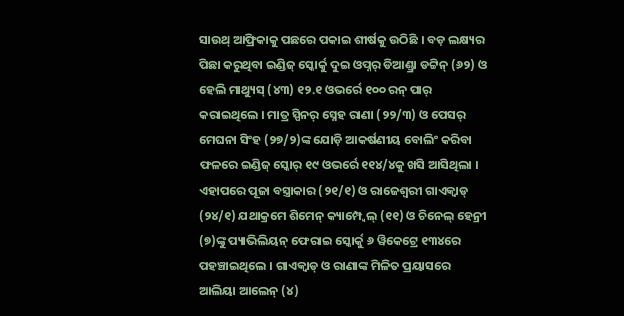ସାଉଥ୍ ଆଫ୍ରିକାକୁ ପଛରେ ପକାଇ ଶୀର୍ଷକୁ ଉଠିଛି । ବଡ଼ ଲକ୍ଷ୍ୟର ପିଛା କରୁଥିବା ଇଣ୍ଡିଜ୍ ସ୍କୋର୍କୁ ଦୁଇ ଓପ୍ନର୍ ଡିଆଣ୍ଡ୍ରା ଡଟ୍ଟିନ୍ (୬୨) ଓ ହେଲି ମାଥ୍ୟୁସ୍ (୪୩) ୧୨.୧ ଓଭର୍ରେ ୧୦୦ ରନ୍ ପାର୍ କରାଇଥିଲେ । ମାତ୍ର ସ୍ପିନର୍ ସ୍ନେହ ରାଣା (୨୨/୩) ଓ ପେସର୍ ମେଘନା ସିଂହ (୨୭/୨)ଙ୍କ ଯୋଡ଼ି ଆକର୍ଷଣୀୟ ବୋଲିଂ କରିବା ଫଳରେ ଇଣ୍ଡିଜ୍ ସ୍କୋର୍ ୧୯ ଓଭର୍ରେ ୧୧୪/୪କୁ ଖସି ଆସିଥିଲା । ଏହାପରେ ପୂଜା ବସ୍ତ୍ରାକାର (୨୧/୧) ଓ ରାଜେଶ୍ୱରୀ ଗାଏକ୍ୱାଡ୍ (୨୪/୧) ଯଥାକ୍ରମେ ଶିମେନ୍ କ୍ୟାମ୍ପ୍ବେଲ୍ (୧୧) ଓ ଚିନେଲ୍ ହେନ୍ରୀ (୭)ଙ୍କୁ ପ୍ୟାଭିଲିୟନ୍ ଫେରାଇ ସ୍କୋର୍କୁ ୬ ୱିକେଟ୍ରେ ୧୩୪ରେ ପହଞ୍ଚାଇଥିଲେ । ଗାଏକ୍ୱାଡ୍ ଓ ରାଣାଙ୍କ ମିଳିତ ପ୍ରୟାସରେ ଆଲିୟା ଆଲେନ୍ (୪)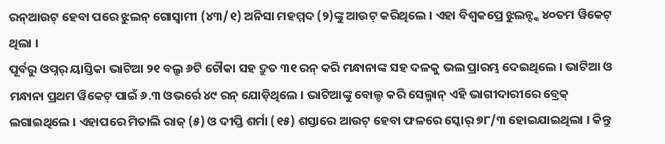ରନ୍ଆଉଟ୍ ହେବା ପରେ ଝୁଲନ୍ ଗୋସ୍ୱାମୀ (୪୩/୧) ଅନିସା ମହମ୍ମଦ (୨)ଙ୍କୁ ଆଉଟ୍ କରିଥିଲେ । ଏହା ବିଶ୍ୱକପ୍ରେ ଝୁଲନ୍ଙ୍କ ୪୦ତମ ୱିକେଟ୍ ଥିଲା ।
ପୂର୍ବରୁ ଓପ୍ନର୍ ୟାସ୍ତିକା ଭାଟିଆ ୨୧ ବଲ୍ରୁ ୬ଟି ଚୌକା ସହ ଦ୍ରୁତ ୩୧ ରନ୍ କରି ମନ୍ଧାନାଙ୍କ ସହ ଦଳକୁ ଭଲ ପ୍ରାରମ୍ଭ ଦେଇଥିଲେ । ଭାଟିଆ ଓ ମନ୍ଧାନା ପ୍ରଥମ ୱିକେଟ୍ ପାଇଁ ୬.୩ ଓଭର୍ରେ ୪୯ ରନ୍ ଯୋଡ଼ିଥିଲେ । ଭାଟିଆଙ୍କୁ ବୋଲ୍ଡ କରି ସେଲ୍ମାନ୍ ଏହି ଭାଗୀଦାରୀରେ ବ୍ରେକ୍ ଲଗାଇଥିଲେ । ଏହାପରେ ମିତାଲି ରାଜ୍ (୫) ଓ ଦୀପ୍ତି ଶର୍ମା (୧୫) ଶସ୍ତାରେ ଆଉଟ୍ ହେବା ଫଳରେ ସ୍କୋର୍ ୭୮/୩ ହୋଇଯାଇଥିଲା । କିନ୍ତୁ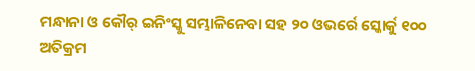ମନ୍ଧାନା ଓ କୌର୍ ଇନିଂସ୍କୁ ସମ୍ଭାଳିନେବା ସହ ୨୦ ଓଭର୍ରେ ସ୍କୋର୍କୁ ୧୦୦ ଅତିକ୍ରମ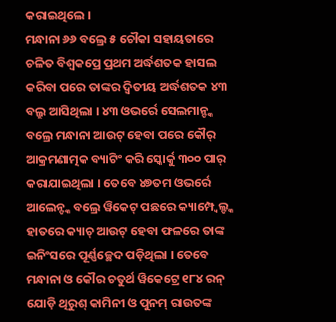କରାଇଥିଲେ ।
ମନ୍ଧାନା ୬୬ ବଲ୍ରେ ୫ ଚୌକା ସହାୟତାରେ ଚଳିତ ବିଶ୍ୱକପ୍ରେ ପ୍ରଥମ ଅର୍ଦ୍ଧଶତକ ହାସଲ କରିବା ପରେ ତାଙ୍କର ଦ୍ୱିତୀୟ ଅର୍ଦ୍ଧଶତକ ୪୩ ବଲ୍ରୁ ଆସିଥିଲା । ୪୩ ଓଭର୍ରେ ସେଲମାନ୍ଙ୍କ ବଲ୍ରେ ମନ୍ଧାନା ଆଉଟ୍ ହେବା ପରେ କୌର୍ ଆକ୍ରମଣାତ୍ମକ ବ୍ୟାଟିଂ କରି ସ୍କୋର୍କୁ ୩୦୦ ପାର୍ କରାଯାଇଥିଲା । ତେବେ ୪୭ତମ ଓଭର୍ରେ ଆଲେନ୍ଙ୍କ ବଲ୍ରେ ୱିକେଟ୍ ପଛରେ କ୍ୟାମ୍ପ୍ବେଲ୍ଙ୍କ ହାତରେ କ୍ୟାଚ୍ ଆଉଟ୍ ହେବା ଫଳରେ ତାଙ୍କ ଇନିଂସରେ ପୂର୍ଣ୍ଣଚ୍ଛେଦ ପଡ଼ିଥିଲା । ତେବେ ମନ୍ଧାନା ଓ କୌର ଚତୁର୍ଥ ୱିକେଟ୍ରେ ୧୮୪ ରନ୍ ଯୋଡ଼ି ଥିରୁଶ୍ କାମିନୀ ଓ ପୁନମ୍ ରାଉତଙ୍କ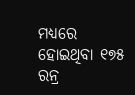ମଧ୍ୟରେ ହୋଇଥିବା ୧୭୫ ରନ୍ର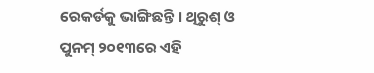ରେକର୍ଡକୁ ଭାଙ୍ଗିଛନ୍ତି । ଥିରୁଶ୍ ଓ ପୁନମ୍ ୨୦୧୩ରେ ଏହି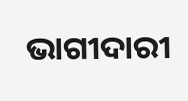ଭାଗୀଦାରୀ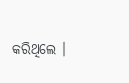କରିଥିଲେ ।